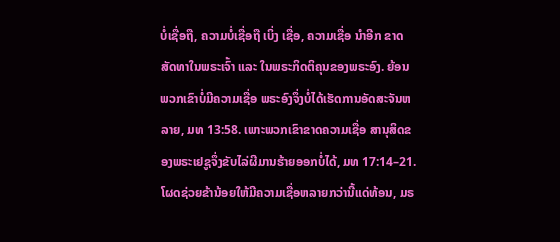ບໍ່ເຊື່ອຖື, ຄວາມບໍ່ເຊື່ອຖື ເບິ່ງ ເຊື່ອ, ຄວາມເຊື່ອ ນຳອີກ ຂາດສັດທາໃນພຣະເຈົ້າ ແລະ ໃນພຣະກິດຕິຄຸນຂອງພຣະອົງ. ຍ້ອນພວກເຂົາບໍ່ມີຄວາມເຊື່ອ ພຣະອົງຈຶ່ງບໍ່ໄດ້ເຮັດການອັດສະຈັນຫລາຍ, ມທ 13:58. ເພາະພວກເຂົາຂາດຄວາມເຊື່ອ ສານຸສິດຂອງພຣະເຢຊູຈຶ່ງຂັບໄລ່ຜີມານຮ້າຍອອກບໍ່ໄດ້, ມທ 17:14–21. ໂຜດຊ່ວຍຂ້ານ້ອຍໃຫ້ມີຄວາມເຊື່ອຫລາຍກວ່ານີ້ແດ່ທ້ອນ, ມຣ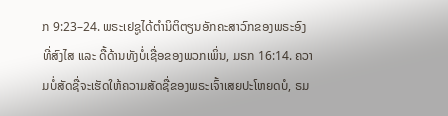ກ 9:23–24. ພຣະເຢຊູໄດ້ຕຳນິຕິຕຽນອັກຄະສາວົກຂອງພຣະອົງ ທີ່ສົງໄສ ແລະ ດື້ດ້ານທັງບໍ່ເຊື່ອຂອງພວກເພິ່ນ, ມຣກ 16:14. ຄວາມບໍ່ສັດຊື່ຈະເຮັດໃຫ້ຄວາມສັດຊື່ຂອງພຣະເຈົ້າເສຍປະໂຫຍດບໍ, ຣມ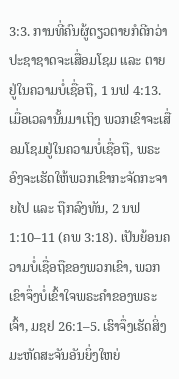3:3. ການທີ່ຄົນຜູ້ດຽວຕາຍກໍດີກວ່າປະຊາຊາດຈະເສື່ອມໂຊມ ແລະ ຕາຍຢູ່ໃນຄວາມບໍ່ເຊື່ອຖື, 1 ນຟ 4:13. ເມື່ອເວລານັ້ນມາເຖິງ ພວກເຂົາຈະເສື່ອມໂຊມຢູ່ໃນຄວາມບໍ່ເຊື່ອຖື, ພຣະອົງຈະເຮັດໃຫ້ພວກເຂົາກະຈັດກະຈາຍໄປ ແລະ ຖືກລົງທັນ, 2 ນຟ 1:10–11 (ຄພ 3:18). ເປັນຍ້ອນຄວາມບໍ່ເຊື່ອຖືຂອງພວກເຂົາ, ພວກເຂົາຈຶ່ງບໍ່ເຂົ້າໃຈພຣະຄຳຂອງພຣະເຈົ້າ, ມຊຢ 26:1–5. ເຮົາຈຶ່ງເຮັດສິ່ງມະຫັດສະຈັນອັນຍິ່ງໃຫຍ່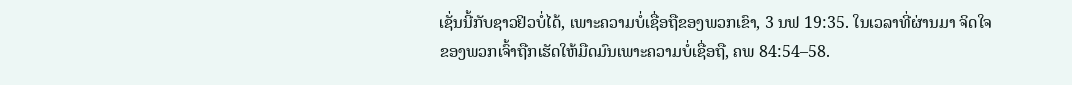ເຊັ່ນນີ້ກັບຊາວຢິວບໍ່ໄດ້, ເພາະຄວາມບໍ່ເຊື່ອຖືຂອງພວກເຂົາ, 3 ນຟ 19:35. ໃນເວລາທີ່ຜ່ານມາ ຈິດໃຈຂອງພວກເຈົ້າຖືກເຮັດໃຫ້ມືດມົນເພາະຄວາມບໍ່ເຊື່ອຖື, ຄພ 84:54–58.